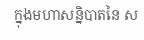ក្នុងមហាសន្និបាតនៃ ស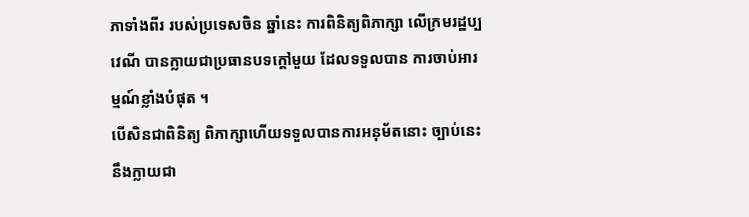ភាទាំងពីរ របស់ប្រទេសចិន ឆ្នាំនេះ ការពិនិត្យពិភាក្សា លើក្រមរដ្ឋប្បវេណី បានក្លាយជាប្រធានបទក្តៅមួយ ដែលទទួលបាន ការចាប់អារម្មណ៍ខ្លាំងបំផុត ។
បើសិនជាពិនិត្យ ពិភាក្សាហើយទទួលបានការអនុម័តនោះ ច្បាប់នេះនឹងក្លាយជា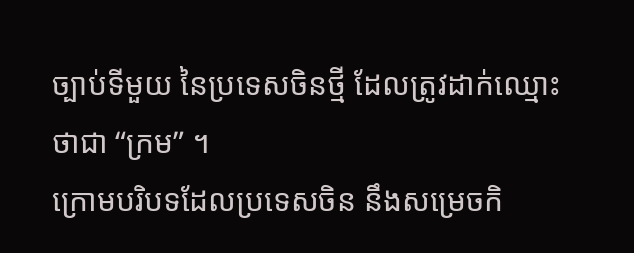ច្បាប់ទីមួយ នៃប្រទេសចិនថ្មី ដែលត្រូវដាក់ឈ្មោះថាជា “ក្រម” ។
ក្រោមបរិបទដែលប្រទេសចិន នឹងសម្រេចកិ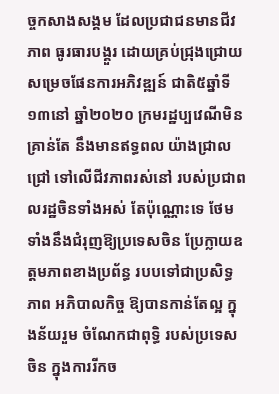ច្ចកសាងសង្គម ដែលប្រជាជនមានជីវភាព ធូរធារបង្គួរ ដោយគ្រប់ជ្រុងជ្រោយ សម្រេចផែនការអភិវឌ្ឍន៍ ជាតិ៥ឆ្នាំទី១៣នៅ ឆ្នាំ២០២០ ក្រមរដ្ឋប្បវេណីមិនគ្រាន់តែ នឹងមានឥទ្ធពល យ៉ាងជ្រាលជ្រៅ ទៅលើជីវភាពរស់នៅ របស់ប្រជាពលរដ្ឋចិនទាំងអស់ តែប៉ុណ្ណោះទេ ថែមទាំងនឹងជំរុញឱ្យប្រទេសចិន ប្រែក្លាយឧត្តមភាពខាងប្រព័ន្ធ របបទៅជាប្រសិទ្ធភាព អភិបាលកិច្ច ឱ្យបានកាន់តែល្អ ក្នុងន័យរួម ចំណែកជាពុទ្ធិ របស់ប្រទេសចិន ក្នុងការរីកច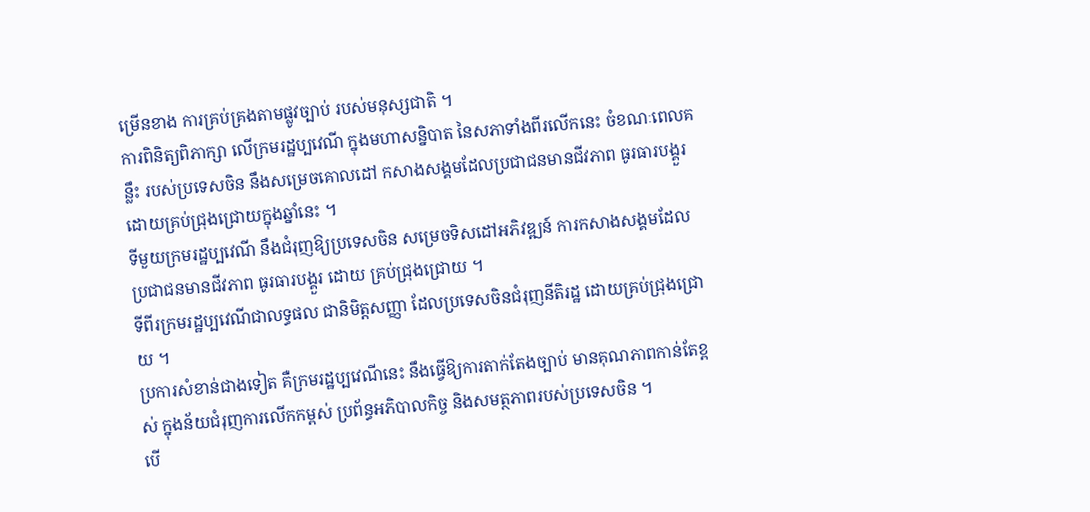ម្រើនខាង ការគ្រប់គ្រងតាមផ្លូវច្បាប់ របស់មនុស្សជាតិ ។
ការពិនិត្យពិភាក្សា លើក្រមរដ្ឋប្បវេណី ក្នុងមហាសន្និបាត នៃសភាទាំងពីរលើកនេះ ចំខណៈពេលគន្លឹះ របស់ប្រទេសចិន នឹងសម្រេចគោលដៅ កសាងសង្គមដែលប្រជាជនមានជីវភាព ធូរធារបង្គួរ ដោយគ្រប់ជ្រុងជ្រោយក្នុងឆ្នាំនេះ ។
ទីមួយក្រមរដ្ឋប្បវេណី នឹងជំរុញឱ្យប្រទេសចិន សម្រេចទិសដៅអភិវឌ្ឍន៍ ការកសាងសង្គមដែល ប្រជាជនមានជីវភាព ធូរធារបង្គួរ ដោយ គ្រប់ជ្រុងជ្រោយ ។
ទីពីរក្រមរដ្ឋប្បវេណីជាលទ្ធផល ជានិមិត្តសញ្ញា ដែលប្រទេសចិនជំរុញនីតិរដ្ឋ ដោយគ្រប់ជ្រុងជ្រោយ ។
ប្រការសំខាន់ជាងទៀត គឺក្រមរដ្ឋប្បវេណីនេះ នឹងធ្វើឱ្យការតាក់តែងច្បាប់ មានគុណភាពកាន់តែខ្ពស់ ក្នុងន័យជំរុញការលើកកម្ពស់ ប្រព័ន្ធអភិបាលកិច្ច និងសមត្ថភាពរបស់ប្រទេសចិន ។
បើ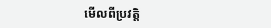មើលពីប្រវត្តិ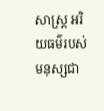សាស្ត្រ អរិយធម៌របស់មនុស្សជា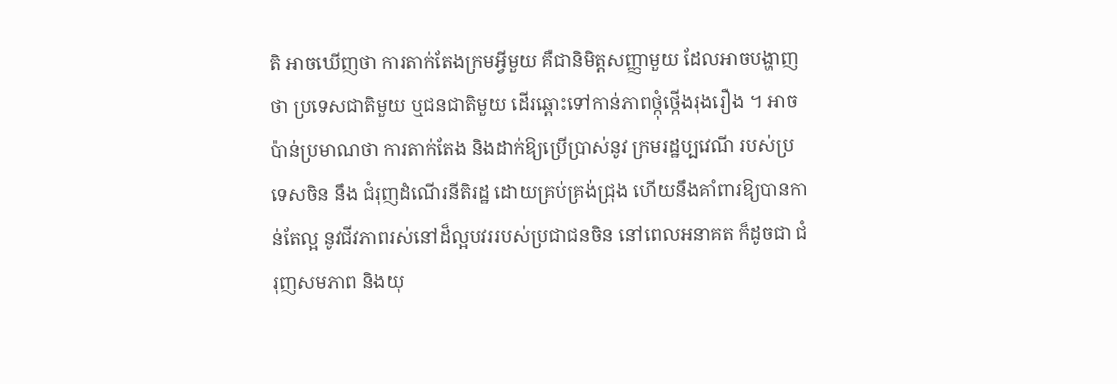តិ អាចឃើញថា ការតាក់តែងក្រមអ្វីមួយ គឺជានិមិត្តសញ្ញាមួយ ដែលអាចបង្ហាញថា ប្រទេសជាតិមួយ ឬជនជាតិមួយ ដើរឆ្ពោះទៅកាន់ភាពថ្កុំថ្កើងរុងរឿង ។ អាចប៉ាន់ប្រមាណថា ការតាក់តែង និងដាក់ឱ្យប្រើប្រាស់នូវ ក្រមរដ្ឋប្បវេណី របស់ប្រទេសចិន នឹង ជំរុញដំណើរនីតិរដ្ឋ ដោយគ្រប់គ្រង់ជ្រុង ហើយនឹងគាំពារឱ្យបានកាន់តែល្អ នូវជីវភាពរស់នៅដ៏ល្អបវររបស់ប្រជាជនចិន នៅពេលអនាគត ក៏ដូចជា ជំរុញសមភាព និងយុ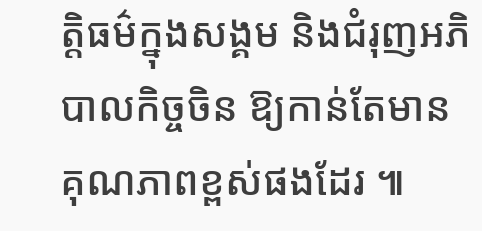ត្តិធម៌ក្នុងសង្គម និងជំរុញអភិបាលកិច្ចចិន ឱ្យកាន់តែមានគុណភាពខ្ពស់ផងដែរ ៕